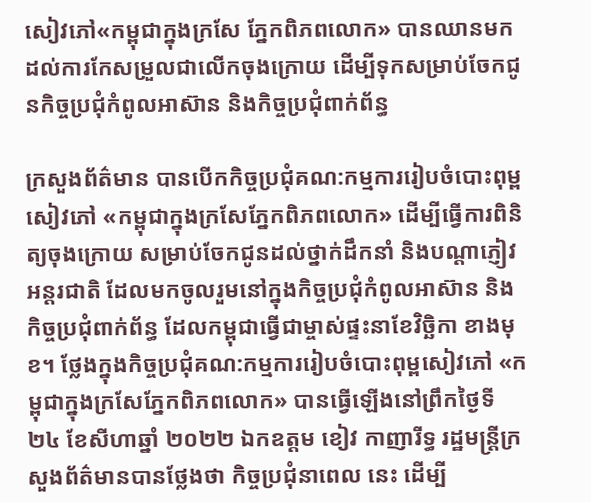សៀវភៅ«កម្ពុជាក្នុងក្រសែ ភ្នែកពិភពលោក» បានឈានមកដល់ការកែសម្រួលជាលើកចុងក្រោយ ដើម្បីទុកសម្រាប់ចែកជូនកិច្ចប្រជុំកំពូលអាស៊ាន និងកិច្ចប្រជុំពាក់ព័ន្ធ

ក្រសួងព័ត៌មាន បានបើកកិច្ចប្រជុំគណ:កម្មការរៀបចំបោះពុម្ពសៀវភៅ «កម្ពុជាក្នុងក្រសែភ្នែកពិភពលោក» ដើម្បីធ្វើការពិនិត្យចុងក្រោយ សម្រាប់ចែកជូនដល់ថ្នាក់ដឹកនាំ និងបណ្តាភ្ញៀវអន្តរជាតិ ដែលមកចូលរួមនៅក្នុងកិច្ចប្រជុំកំពូលអាស៊ាន និងកិច្ចប្រជុំពាក់ព័ន្ធ ដែលកម្ពុជាធ្វើជាម្ចាស់ផ្ទះនាខែវិច្ឆិកា ខាងមុខ។ ថ្លែងក្នុងកិច្ចប្រជុំគណ:កម្មការរៀបចំបោះពុម្ពសៀវភៅ «កម្ពុជាក្នុងក្រសែភ្នែកពិភពលោក» បានធ្វើឡើងនៅព្រឹកថ្ងៃទី២៤ ខែសីហាឆ្នាំ ២០២២ ឯកឧត្តម ខៀវ កាញារីទ្ធ រដ្ឋមន្រ្តីក្រសួងព័ត៌មានបានថ្លែងថា កិច្ចប្រជុំនាពេល នេះ ដើម្បី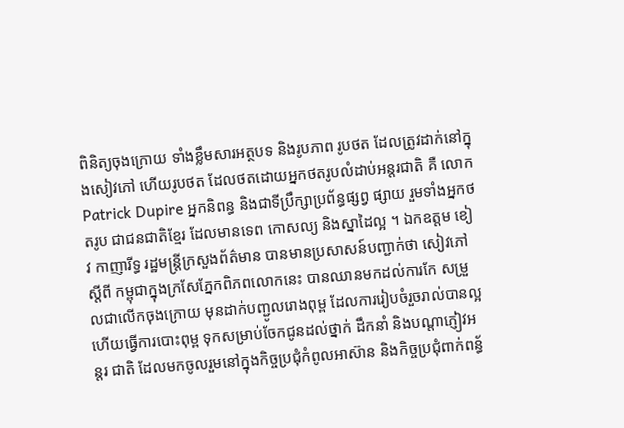ពិនិត្យចុងក្រោយ ទាំងខ្លឹមសារអត្ថបទ និងរូបភាព រូបថត ដែលត្រូវដាក់នៅក្នុងសៀវភៅ ហើយរូបថត ដែលថតដោយអ្នកថតរូបលំដាប់អន្តរជាតិ គឺ លោក Patrick Dupire អ្នកនិពន្ធ និងជាទីប្រឹក្សាប្រព័ន្ធផ្សព្វ ផ្សាយ រួមទាំងអ្នកថតរូប ជាជនជាតិខ្មែរ ដែលមានទេព កោសល្យ និងស្នាដៃល្អ ។ ឯកឧត្តម ខៀវ កាញារីទ្ធ រដ្ឋមន្រ្តីក្រសួងព័ត៌មាន បានមានប្រសាសន៍បញ្ជាក់ថា សៀវភៅស្តីពី កម្ពុជាក្នុងក្រសែភ្នែកពិភពលោកនេះ បានឈានមកដល់ការកែ សម្រួលជាលើកចុងក្រោយ មុនដាក់បញ្ជូលរោងពុម្ព ដែលការរៀបចំរួចរាល់បានល្អ ហើយធ្វើការបោះពុម្ព ទុកសម្រាប់ចែកជូនដល់ថ្នាក់ ដឹកនាំ និងបណ្តាភ្ញៀវអន្តរ ជាតិ ដែលមកចូលរួមនៅក្នុងកិច្ចប្រជុំកំពូលអាស៊ាន និងកិច្ចប្រជុំពាក់ពន្ធ័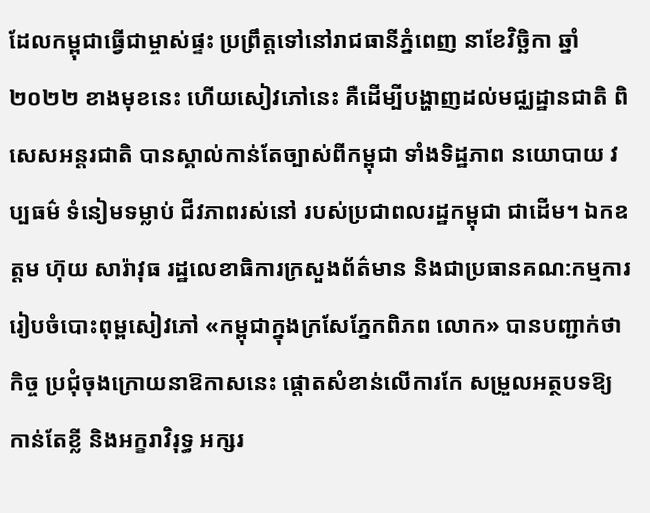ដែលកម្ពុជាធ្វើជាម្ចាស់ផ្ទះ ប្រព្រឹត្តទៅនៅរាជធានីភ្នំពេញ នាខែវិច្ឆិកា ឆ្នាំ២០២២ ខាងមុខនេះ ហើយសៀវភៅនេះ គឺដើម្បីបង្ហាញដល់មជ្ឈដ្ឋានជាតិ ពិសេសអន្តរជាតិ បានស្គាល់កាន់តែច្បាស់ពីកម្ពុជា ទាំងទិដ្ឋភាព នយោបាយ វប្បធម៌ ទំនៀមទម្លាប់ ជីវភាពរស់នៅ របស់ប្រជាពលរដ្ឋកម្ពុជា ជាដើម។ ឯកឧត្តម ហ៊ុយ សារ៉ាវុធ រដ្ឋលេខាធិការក្រសួងព័ត៌មាន និងជាប្រធានគណ:កម្មការរៀបចំបោះពុម្ពសៀវភៅ «កម្ពុជាក្នុងក្រសែភ្នែកពិភព លោក» បានបញ្ជាក់ថា កិច្ច ប្រជុំចុងក្រោយនាឱកាសនេះ ផ្តោតសំខាន់លើការកែ សម្រួលអត្ថបទឱ្យកាន់តែខ្លី និងអក្ខរាវិរុទ្ធ អក្សរ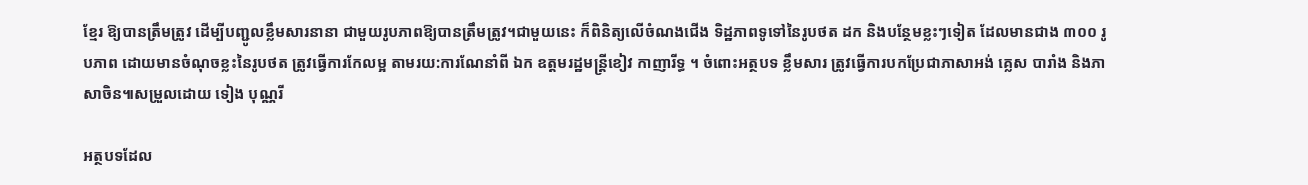ខ្មែរ ឱ្យបានត្រឹមត្រូវ ដើម្បីបញ្ជូលខ្លឹមសារនានា ជាមួយរូបភាពឱ្យបានត្រឹមត្រូវ។ជាមួយនេះ ក៏ពិនិត្យលើចំណងជើង ទិដ្ឋភាពទូទៅនៃរូបថត ដក និងបន្ថែមខ្លះៗទៀត ដែលមានជាង ៣០០ រូបភាព ដោយមានចំណុចខ្លះនៃរូបថត ត្រូវធ្វើការកែលម្អ តាមរយ:ការណែនាំពី ឯក ឧត្តមរដ្ឋមន្រ្តីខៀវ កាញារីទ្ធ ។ ចំពោះអត្ថបទ ខ្លឹមសារ ត្រូវធ្វើការបកប្រែជាភាសាអង់ គ្លេស បារាំង និងភាសាចិន៕សម្រួលដោយ ទៀង បុណ្ណរី

អត្ថបទដែល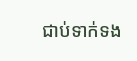ជាប់ទាក់ទង